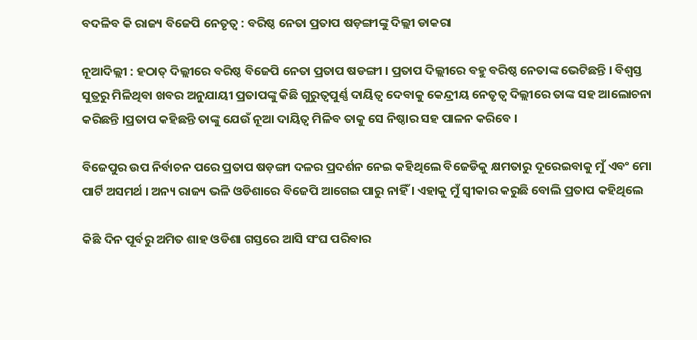ବଦଳିବ କି ରାଜ୍ୟ ବିଜେପି ନେତୃତ୍ୱ : ବରିଷ୍ଠ ନେତା ପ୍ରତାପ ଷଡ଼ଙ୍ଗୀଙ୍କୁ ଦିଲ୍ଲୀ ଡାକରା

ନୂଆଦିଲ୍ଲୀ : ହଠାତ୍‌ ଦିଲ୍ଲୀରେ ବରିଷ୍ଠ ବିଜେପି ନେତା ପ୍ରତାପ ଷଡଙ୍ଗୀ । ପ୍ରତାପ ଦିଲ୍ଲୀରେ ବହୁ ବରିଷ୍ଠ ନେତାଙ୍କ ଭେଟିଛନ୍ତି । ବିଶ୍ୱସ୍ତ ସୁତ୍ରରୁ ମିଳିଥିବା ଖବର ଅନୁଯାୟୀ ପ୍ରତାପଙ୍କୁ କିଛି ଗୁରୁତ୍ୱପୁର୍ଣ୍ଣ ଦାୟିତ୍ୱ ଦେବାକୁ କେନ୍ଦ୍ରୀୟ ନେତୃତ୍ୱ ଦିଲ୍ଲୀରେ ତାଙ୍କ ସହ ଆଲୋଚନା କରିଛନ୍ତି ।ପ୍ରତାପ କହିଛନ୍ତି ତାଙ୍କୁ ଯେଉଁ ନୂଆ ଦାୟିତ୍ୱ ମିଳିବ ତାକୁ ସେ ନିଷ୍ଠାର ସହ ପାଳନ କରିବେ ।

ବିଜେପୁର ଉପ ନିର୍ବାଚନ ପରେ ପ୍ରତାପ ଷଡ଼ଙ୍ଗୀ ଦଳର ପ୍ରଦର୍ଶନ ନେଇ କହିଥିଲେ ବିଜେଡିକୁ କ୍ଷମତାରୁ ଦୂରେଇବାକୁ ମୁଁ ଏବଂ ମୋ ପାର୍ଟି ଅସମର୍ଥ । ଅନ୍ୟ ରାଜ୍ୟ ଭଳି ଓଡିଶାରେ ବିଜେପି ଆଗେଇ ପାରୁ ନାହିଁ । ଏହାକୁ ମୁଁ ସ୍ୱୀକାର କରୁଛି ବୋଲି ପ୍ରତାପ କହିଥିଲେ

କିଛି ଦିନ ପୂର୍ବରୁ ଅମିତ ଶାହ ଓଡିଶା ଗସ୍ତରେ ଆସି ସଂଘ ପରିବାର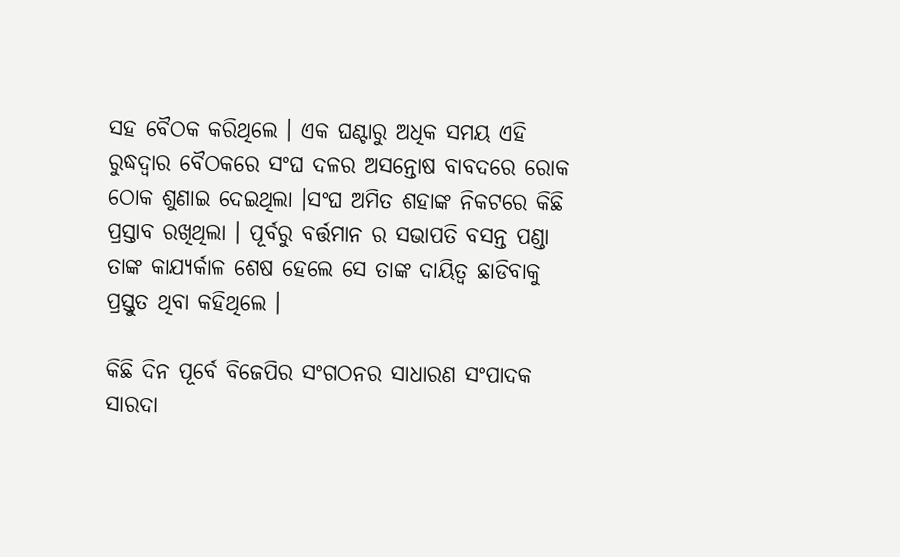ସହ ବୈଠକ କରିଥିଲେ । ଏକ ଘଣ୍ଟାରୁ ଅଧିକ ସମୟ ଏହି ରୁଦ୍ଧଦ୍ୱାର ବୈଠକରେ ସଂଘ ଦଳର ଅସନ୍ତୋଷ ବାବଦରେ ରୋକ ଠୋକ ଶୁଣାଇ ଦେଇଥିଲା ।ସଂଘ ଅମିତ ଶହାଙ୍କ ନିକଟରେ କିଛି ପ୍ରସ୍ତାବ ରଖିଥିଲା । ପୂର୍ବରୁ ବର୍ତ୍ତମାନ ର ସଭାପତି ବସନ୍ତ ପଣ୍ଡା ତାଙ୍କ କାଯ୍ୟର୍କାଳ ଶେଷ ହେଲେ ସେ ତାଙ୍କ ଦାୟିତ୍ୱ ଛାଡିବାକୁ ପ୍ରସ୍ତୁତ ଥିବା କହିଥିଲେ ।

କିଛି ଦିନ ପୂର୍ବେ ବିଜେପିର ସଂଗଠନର ସାଧାରଣ ସଂପାଦକ ସାରଦା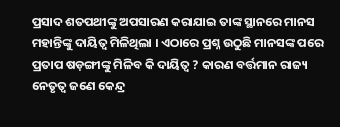ପ୍ରସାଦ ଶତପଥୀଙ୍କୁ ଅପସାରଣ କରାଯାଇ ତାଙ୍କ ସ୍ଥାନରେ ମାନସ ମହାନ୍ତିଙ୍କୁ ଦାୟିତ୍ୱ ମିଳିଥିଲା । ଏଠାରେ ପ୍ରଶ୍ନ ଉଠୁଛି ମାନସଙ୍କ ପରେ ପ୍ରତାପ ଷଡ଼ଙ୍ଗୀଙ୍କୁ ମିଳିବ କି ଦାୟିତ୍ୱ ? କାରଣ ବର୍ତ୍ତମାନ ରାଜ୍ୟ ନେତୃତ୍ୱ ଜଣେ କେନ୍ଦ୍ର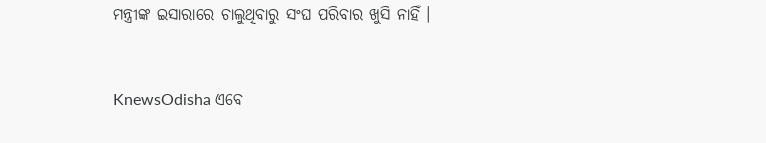ମନ୍ତ୍ରୀଙ୍କ ଇସାରାରେ ଚାଲୁଥିବାରୁ ସଂଘ ପରିବାର ଖୁସି ନାହିଁ ।


KnewsOdisha ଏବେ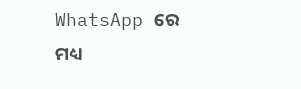WhatsApp ରେ ମଧ୍ୟ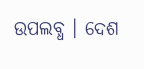ଉପଲବ୍ଧ । ଦେଶ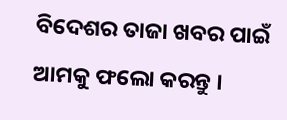ବିଦେଶର ତାଜା ଖବର ପାଇଁ ଆମକୁ ଫଲୋ କରନ୍ତୁ ।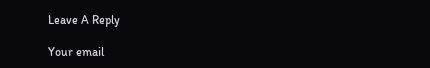Leave A Reply

Your email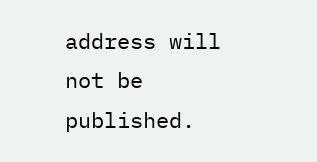address will not be published.